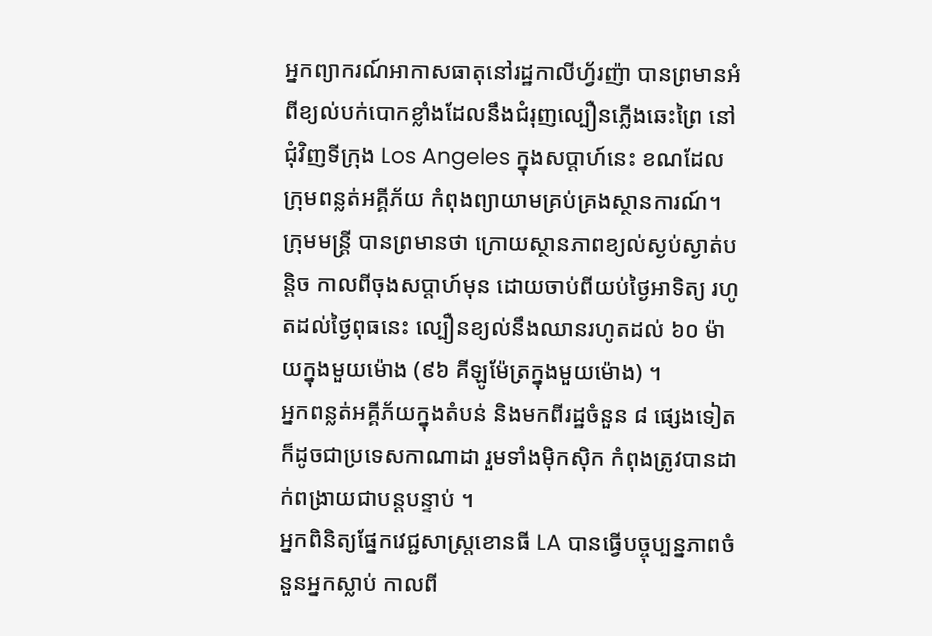អ្នកព្យាករណ៍អាកាសធាតុនៅរដ្ឋកាលីហ្វ័រញ៉ា បានព្រមានអំពីខ្យល់បក់បោកខ្លាំងដែលនឹងជំរុញល្បឿនភ្លើងឆេះព្រៃ នៅជុំវិញទីក្រុង Los Angeles ក្នុងសប្តាហ៍នេះ ខណដែលក្រុមពន្លត់អគ្គីភ័យ កំពុងព្យាយាមគ្រប់គ្រងស្ថានការណ៍។
ក្រុមមន្ត្រី បានព្រមានថា ក្រោយស្ថានភាពខ្យល់ស្ងប់ស្ងាត់បន្តិច កាលពីចុងសប្ដាហ៍មុន ដោយចាប់ពីយប់ថ្ងៃអាទិត្យ រហូតដល់ថ្ងៃពុធនេះ ល្បឿនខ្យល់នឹងឈានរហូតដល់ ៦០ ម៉ាយក្នុងមួយម៉ោង (៩៦ គីឡូម៉ែត្រក្នុងមួយម៉ោង) ។
អ្នកពន្លត់អគ្គីភ័យក្នុងតំបន់ និងមកពីរដ្ឋចំនួន ៨ ផ្សេងទៀត ក៏ដូចជាប្រទេសកាណាដា រួមទាំងម៉ិកស៊ិក កំពុងត្រូវបានដាក់ពង្រាយជាបន្តបន្ទាប់ ។
អ្នកពិនិត្យផ្នែកវេជ្ជសាស្រ្តខោនធី LA បានធ្វើបច្ចុប្បន្នភាពចំនួនអ្នកស្លាប់ កាលពី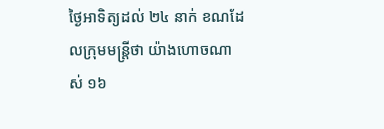ថ្ងៃអាទិត្យដល់ ២៤ នាក់ ខណដែលក្រុមមន្ត្រីថា យ៉ាងហោចណាស់ ១៦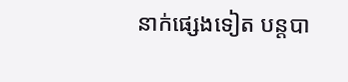នាក់ផ្សេងទៀត បន្តបា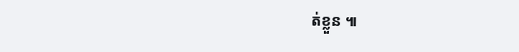ត់ខ្លួន ៕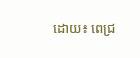ដោយ៖ ពេជ្រ